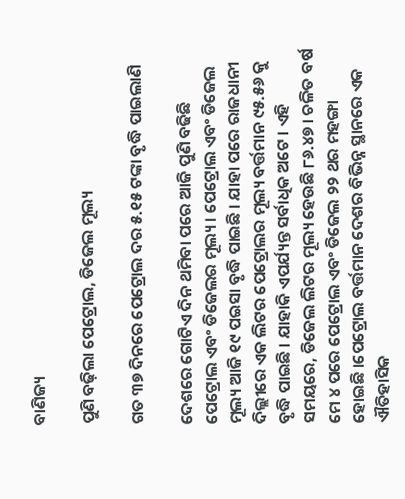ବାଣିଜ୍ୟ

ପୁଣି ବଢ଼ିଲା ପେଟ୍ରୋଲ, ଡିଜେଲ ମୂଲ୍ୟ

ଗତ ୩୭ ଦିନରେ ପେଟ୍ରୋଲ ଦର ୫.୧୫ ଟଙ୍କା ବୃଦ୍ଧି ପାଇଲାଣି

ଦେଶରେ ଗୋଟିଏ ଦିନ ଥମିବା ପରେ ଆଜି ପୁଣି ବଢିଛି ପେଟ୍ରୋଲ ଏବଂ ଡିଜେଲର ମୂଲ୍ୟ । ପେଟ୍ରୋଲ ଏବଂ ଡିଜେଲ ମୂଲ୍ୟ ଆଜି ୧୯ ପଇସା ବୃଦ୍ଧି ପାଇଛି । ଯାହା ପରେ ରାଜଧାନୀ ଦିଲ୍ଲୀରେ ଏକ ଲିଟର ପେଟ୍ରୋଲର ମୂଲ୍ୟ ବର୍ତ୍ତମାନ ୯୫.୫୬ କୁ ବୃଦ୍ଧି ପାଇଛି । ଯାହାକି ଏପର୍ଯ୍ୟନ୍ତ ସର୍ବାଧିକ ଅଟେ । ଏହି ସମୟରେ, ଡିଜେଲ ଲିଟର ମୂଲ୍ୟ ହେଉଛି ୮୬.୪୭ । ଚଳିତ ବର୍ଷ ମେ ୪ ପରେ ପେଟ୍ରୋଲ ଏବଂ ଡିଜେଲ ୨୨ ଥର ମହଙ୍ଗା ହୋଇଛି ।ପେଟ୍ରୋଲ ବର୍ତ୍ତମାନ ଦେଶର ବିଭିନ୍ନ ସ୍ଥାନରେ ଏକ ଐତିହାସିକ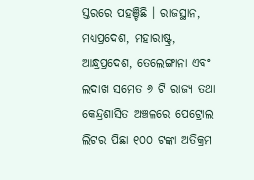ସ୍ତରରେ ପହଞ୍ଚିଛି । ରାଜସ୍ଥାନ, ମଧ୍ୟପ୍ରଦେଶ, ମହାରାଷ୍ଟ୍ର, ଆନ୍ଧ୍ରପ୍ରଦେଶ, ତେଲେଙ୍ଗାନା ଏବଂ ଲଦାଖ ସମେତ ୬ ଟି ରାଜ୍ୟ ତଥା କେନ୍ଦ୍ରଶାସିତ ଅଞ୍ଚଳରେ ପେଟ୍ରୋଲ ଲିଟର ପିଛା ୧୦୦ ଟଙ୍କା ଅତିକ୍ରମ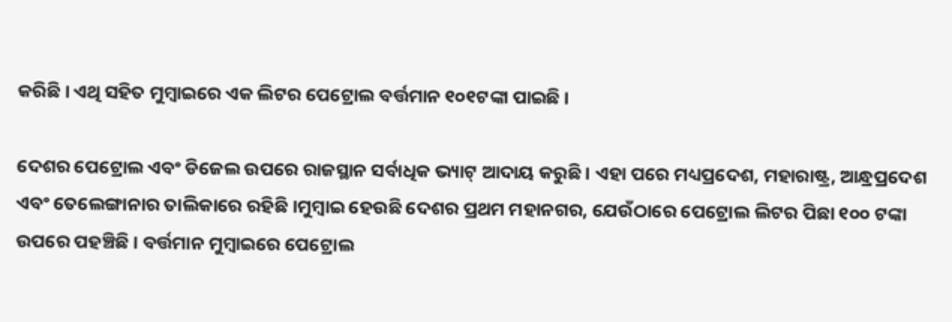କରିଛି । ଏଥି ସହିତ ମୁମ୍ବାଇରେ ଏକ ଲିଟର ପେଟ୍ରୋଲ ବର୍ତ୍ତମାନ ୧୦୧ଟଙ୍କା ପାଇଛି ।

ଦେଶର ପେଟ୍ରୋଲ ଏବଂ ଡିଜେଲ ଉପରେ ରାଜସ୍ଥାନ ସର୍ବାଧିକ ଭ୍ୟାଟ୍ ଆଦାୟ କରୁଛି । ଏହା ପରେ ମଧ୍ୟପ୍ରଦେଶ, ମହାରାଷ୍ଟ୍ର, ଆନ୍ଧ୍ରପ୍ରଦେଶ ଏବଂ ତେଲେଙ୍ଗାନାର ତାଲିକାରେ ରହିଛି ।ମୁମ୍ବାଇ ହେଉଛି ଦେଶର ପ୍ରଥମ ମହାନଗର, ଯେଉଁଠାରେ ପେଟ୍ରୋଲ ଲିଟର ପିଛା ୧୦୦ ଟଙ୍କା ଉପରେ ପହଞ୍ଚିଛି । ବର୍ତ୍ତମାନ ମୁମ୍ବାଇରେ ପେଟ୍ରୋଲ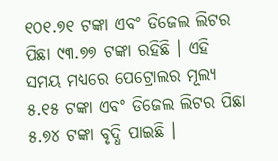୧୦୧.୭୧ ଟଙ୍କା ଏବଂ ଡିଜେଲ ଲିଟର ପିଛା ୯୩.୭୭ ଟଙ୍କା ରହିଛି । ଏହି ସମୟ ମଧ୍ୟରେ ପେଟ୍ରୋଲର ମୂଲ୍ୟ ୫.୧୫ ଟଙ୍କା ଏବଂ ଡିଜେଲ ଲିଟର ପିଛା ୫.୭୪ ଟଙ୍କା ବୃଦ୍ଧି ପାଇଛି ।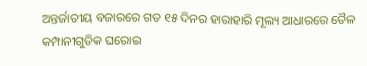ଅନ୍ତର୍ଜାତୀୟ ବଜାରରେ ଗତ ୧୫ ଦିନର ହାରାହାରି ମୂଲ୍ୟ ଆଧାରରେ ତୈଳ କମ୍ପାନୀଗୁଡିକ ଘରୋଇ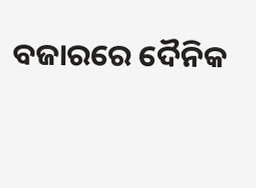ବଜାରରେ ଦୈନିକ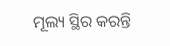ମୂଲ୍ୟ ସ୍ଥିର କରନ୍ତି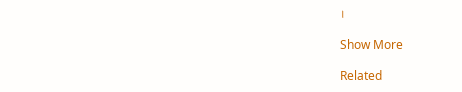।

Show More

Related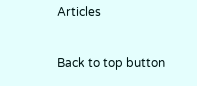Articles

Back to top button